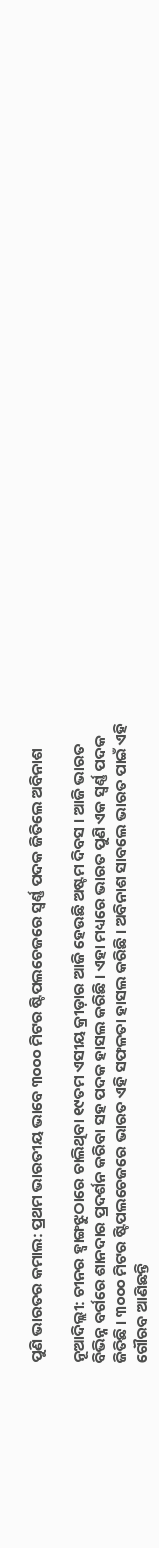ପୁଣି ଭାରତର କମାଲ: ପ୍ରଥମ ଭାରତୀୟ ଭାବେ ୩୦୦୦ ମିଟର ଷ୍ଟିପଲଚେଜରେ ସ୍ୱର୍ଣ୍ଣ ପଦକ ଜିତିଲେ ଅବିନାଶ

ନୂଆଦିଲ୍ଲୀ: ଚୀନର ହ୍ୱାଙ୍ଗଝୁଠାରେ ଚାଲିଥିବା ୧୯ତମ ଏସୀୟ କ୍ରୀଡ଼ାର ଆଜି ହେଉଛି ଅଷ୍ଟମ ଦିବସ । ଆଜି ଭାରତ ବିଭିନ୍ନ ବର୍ଗରେ ଶାନଦାର ପ୍ରଦର୍ଶନ କରିବା ସହ ପଦକ ହାସଲ କରିଛି । ଏହା ମଧ୍ୟରେ ଭାରତ ପୁଣି ଏକ ସ୍ୱର୍ଣ୍ଣ ପଦକ ଜିତିଛି । ୩୦୦୦ ମିଟର ଷ୍ଟିପଲଚେଜରେ ଭାରତ ଏହି ସଫଳତା ହାସଲ କରିଛି । ଅବିନାଶ ସାବଲେ ଭାରତ ପାଇଁ ଏହି ଗୌରବ ଆଣିଛନ୍ତି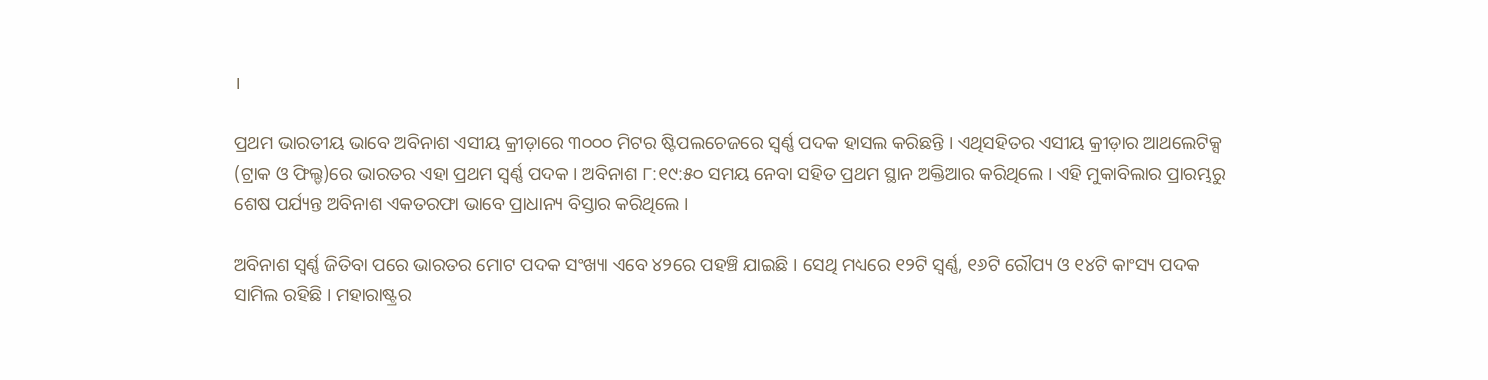।

ପ୍ରଥମ ଭାରତୀୟ ଭାବେ ଅବିନାଶ ଏସୀୟ କ୍ରୀଡ଼ାରେ ୩୦୦୦ ମିଟର ଷ୍ଟିପଲଚେଜରେ ସ୍ୱର୍ଣ୍ଣ ପଦକ ହାସଲ କରିଛନ୍ତି । ଏଥିସହିତର ଏସୀୟ କ୍ରୀଡ଼ାର ଆଥଲେଟିକ୍ସ (ଟ୍ରାକ ଓ ଫିଲ୍ଡ)ରେ ଭାରତର ଏହା ପ୍ରଥମ ସ୍ୱର୍ଣ୍ଣ ପଦକ । ଅବିନାଶ ୮:୧୯:୫୦ ସମୟ ନେବା ସହିତ ପ୍ରଥମ ସ୍ଥାନ ଅକ୍ତିଆର କରିଥିଲେ । ଏହି ମୁକାବିଲାର ପ୍ରାରମ୍ଭରୁ ଶେଷ ପର୍ଯ୍ୟନ୍ତ ଅବିନାଶ ଏକତରଫା ଭାବେ ପ୍ରାଧାନ୍ୟ ବିସ୍ତାର କରିଥିଲେ ।

ଅବିନାଶ ସ୍ୱର୍ଣ୍ଣ ଜିତିବା ପରେ ଭାରତର ମୋଟ ପଦକ ସଂଖ୍ୟା ଏବେ ୪୨ରେ ପହଞ୍ଚି ଯାଇଛି । ସେଥି ମଧ୍ୟରେ ୧୨ଟି ସ୍ୱର୍ଣ୍ଣ, ୧୬ଟି ରୌପ୍ୟ ଓ ୧୪ଟି କାଂସ୍ୟ ପଦକ ସାମିଲ ରହିଛି । ମହାରାଷ୍ଟ୍ରର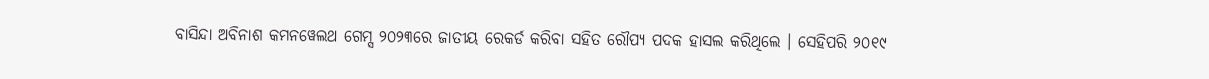ବାସିନ୍ଦା ଅବିନାଶ କମନୱେଲଥ ଗେମ୍ସ ୨୦୨୩ରେ ଜାତୀୟ ରେକର୍ଡ କରିବା ସହିତ ରୌପ୍ୟ ପଦକ ହାସଲ କରିଥିଲେ । ସେହିପରି ୨୦୧୯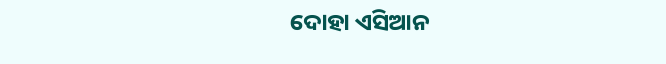ଦୋହା ଏସିଆନ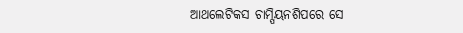ଆଥଲେଟିକସ ଚାମ୍ପିୟନଶିପରେ ସେ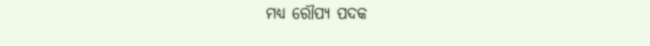ମଧ୍ୟ ରୌପ୍ୟ ପଦକ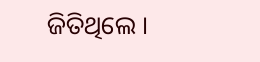ଜିତିଥିଲେ ।